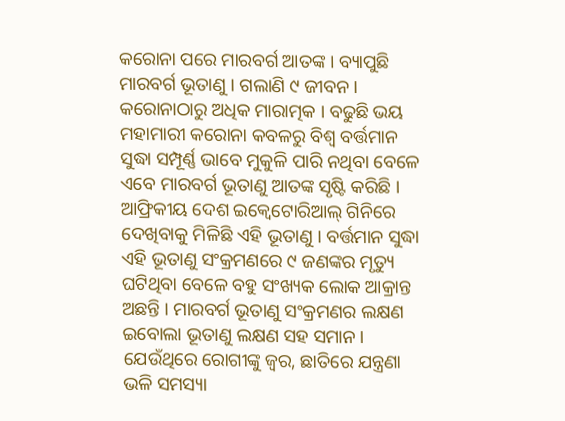କରୋନା ପରେ ମାରବର୍ଗ ଆତଙ୍କ । ବ୍ୟାପୁଛି ମାରବର୍ଗ ଭୂତାଣୁ । ଗଲାଣି ୯ ଜୀବନ । କରୋନାଠାରୁ ଅଧିକ ମାରାତ୍ମକ । ବଢୁଛି ଭୟ
ମହାମାରୀ କରୋନା କବଳରୁ ବିଶ୍ୱ ବର୍ତ୍ତମାନ ସୁଦ୍ଧା ସମ୍ପୂର୍ଣ୍ଣ ଭାବେ ମୁକୁଳି ପାରି ନଥିବା ବେଳେ ଏବେ ମାରବର୍ଗ ଭୂତାଣୁ ଆତଙ୍କ ସୃଷ୍ଟି କରିଛି । ଆଫ୍ରିକୀୟ ଦେଶ ଇକ୍ୱେଟୋରିଆଲ୍ ଗିନିରେ ଦେଖିବାକୁ ମିଳିଛି ଏହି ଭୂତାଣୁ । ବର୍ତ୍ତମାନ ସୁଦ୍ଧା ଏହି ଭୂତାଣୁ ସଂକ୍ରମଣରେ ୯ ଜଣଙ୍କର ମୃତ୍ୟୁ ଘଟିଥିବା ବେଳେ ବହୁ ସଂଖ୍ୟକ ଲୋକ ଆକ୍ରାନ୍ତ ଅଛନ୍ତି । ମାରବର୍ଗ ଭୂତାଣୁ ସଂକ୍ରମଣର ଲକ୍ଷଣ ଇବୋଲା ଭୂତାଣୁ ଲକ୍ଷଣ ସହ ସମାନ । ଯେଉଁଥିରେ ରୋଗୀଙ୍କୁ ଜ୍ୱର, ଛାତିରେ ଯନ୍ତ୍ରଣା ଭଳି ସମସ୍ୟା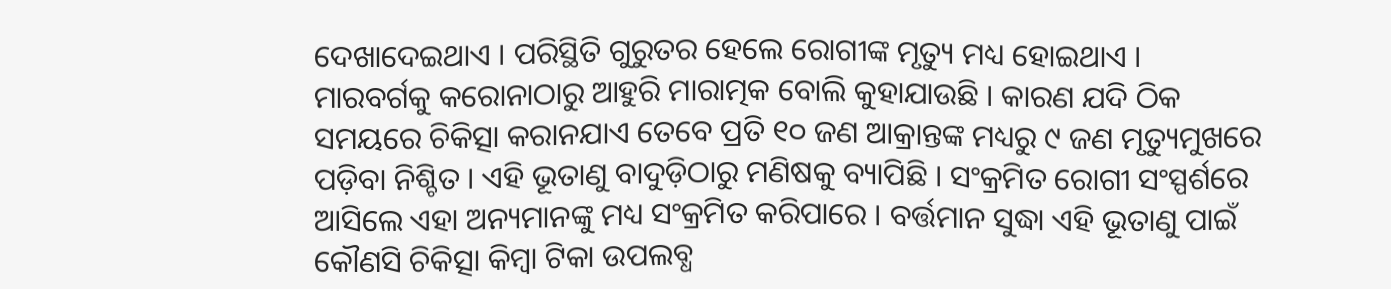ଦେଖାଦେଇଥାଏ । ପରିସ୍ଥିତି ଗୁରୁତର ହେଲେ ରୋଗୀଙ୍କ ମୃତ୍ୟୁ ମଧ୍ୟ ହୋଇଥାଏ ।
ମାରବର୍ଗକୁ କରୋନାଠାରୁ ଆହୁରି ମାରାତ୍ମକ ବୋଲି କୁହାଯାଉଛି । କାରଣ ଯଦି ଠିକ ସମୟରେ ଚିକିତ୍ସା କରାନଯାଏ ତେବେ ପ୍ରତି ୧୦ ଜଣ ଆକ୍ରାନ୍ତଙ୍କ ମଧ୍ୟରୁ ୯ ଜଣ ମୃତ୍ୟୁମୁଖରେ ପଡ଼ିବା ନିଶ୍ଚିତ । ଏହି ଭୂତାଣୁ ବାଦୁଡ଼ିଠାରୁ ମଣିଷକୁ ବ୍ୟାପିଛି । ସଂକ୍ରମିତ ରୋଗୀ ସଂସ୍ପର୍ଶରେ ଆସିଲେ ଏହା ଅନ୍ୟମାନଙ୍କୁ ମଧ୍ୟ ସଂକ୍ରମିତ କରିପାରେ । ବର୍ତ୍ତମାନ ସୁଦ୍ଧା ଏହି ଭୂତାଣୁ ପାଇଁ କୌଣସି ଚିକିତ୍ସା କିମ୍ବା ଟିକା ଉପଲବ୍ଧ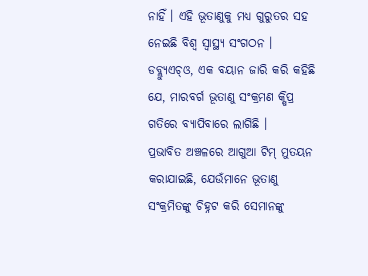ନାହିଁ । ଏହି ଭୂତାଣୁକୁ ମଧ୍ୟ ଗୁରୁତର ସହ ନେଇଛି ବିଶ୍ୱ ସ୍ୱାସ୍ଥ୍ୟ ସଂଗଠନ । ଡବ୍ଲ୍ୟୁଏଚ୍ଓ, ଏକ ବୟାନ ଜାରି କରି କହିଛି ଯେ, ମାରବର୍ଗ ଭୂତାଣୁ ସଂକ୍ରମଣ କ୍ଷିପ୍ର ଗତିରେ ବ୍ୟାପିବାରେ ଲାଗିଛି ।
ପ୍ରଭାବିତ ଅଞ୍ଚଳରେ ଆଗୁଆ ଟିମ୍ ମୁତୟନ କରାଯାଇଛି, ଯେଉଁମାନେ ଭୂତାଣୁ ସଂକ୍ରମିତଙ୍କୁ ଚିହ୍ନଟ କରି ସେମାନଙ୍କୁ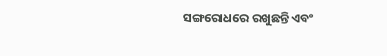ସଙ୍ଗରୋଧରେ ରଖୁଛନ୍ତି ଏବଂ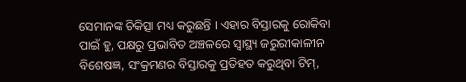ସେମାନଙ୍କ ଚିକିତ୍ସା ମଧ୍ୟ କରୁଛନ୍ତି । ଏହାର ବିସ୍ତାରକୁ ରୋକିବା ପାଇଁ ହୁ, ପକ୍ଷରୁ ପ୍ରଭାବିତ ଅଞ୍ଚଳରେ ସ୍ୱାସ୍ଥ୍ୟ ଜରୁରୀକାଳୀନ ବିଶେଷଜ୍ଞ, ସଂକ୍ରମଣର ବିସ୍ତାରକୁ ପ୍ରତିହତ କରୁଥିବା ଟିମ୍,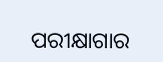ପରୀକ୍ଷାଗାର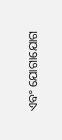ଏବଂ ଯୋଗାଯୋଗ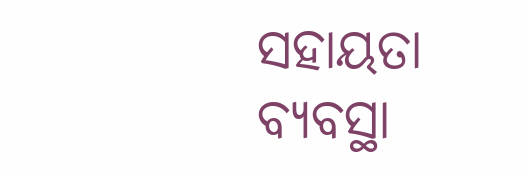ସହାୟତା ବ୍ୟବସ୍ଥା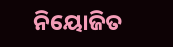ନିୟୋଜିତ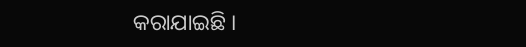କରାଯାଇଛି ।